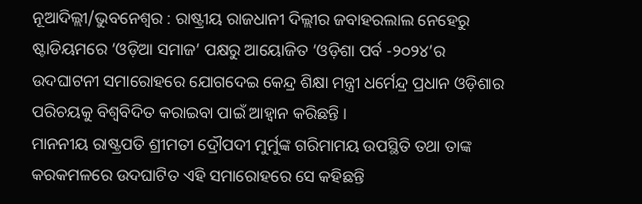ନୂଆଦିଲ୍ଲୀ/ଭୁବନେଶ୍ୱର : ରାଷ୍ଟ୍ରୀୟ ରାଜଧାନୀ ଦିଲ୍ଲୀର ଜବାହରଲାଲ ନେହେରୁ ଷ୍ଟାଡିୟମରେ ‘ଓଡ଼ିଆ ସମାଜ’ ପକ୍ଷରୁ ଆୟୋଜିତ ‘ଓଡ଼ିଶା ପର୍ବ -୨୦୨୪’ର ଉଦଘାଟନୀ ସମାରୋହରେ ଯୋଗଦେଇ କେନ୍ଦ୍ର ଶିକ୍ଷା ମନ୍ତ୍ରୀ ଧର୍ମେନ୍ଦ୍ର ପ୍ରଧାନ ଓଡ଼ିଶାର ପରିଚୟକୁ ବିଶ୍ୱବିଦିତ କରାଇବା ପାଇଁ ଆହ୍ୱାନ କରିଛନ୍ତି ।
ମାନନୀୟ ରାଷ୍ଟ୍ରପତି ଶ୍ରୀମତୀ ଦ୍ରୌପଦୀ ମୁର୍ମୁଙ୍କ ଗରିମାମୟ ଉପସ୍ଥିତି ତଥା ତାଙ୍କ କରକମଳରେ ଉଦଘାଟିତ ଏହି ସମାରୋହରେ ସେ କହିଛନ୍ତି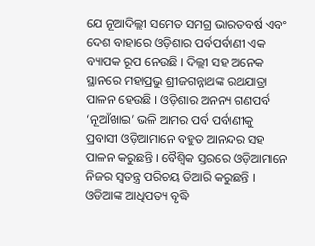ଯେ ନୂଆଦିଲ୍ଲୀ ସମେତ ସମଗ୍ର ଭାରତବର୍ଷ ଏବଂ ଦେଶ ବାହାରେ ଓଡ଼ିଶାର ପର୍ବପର୍ବାଣୀ ଏକ ବ୍ୟାପକ ରୂପ ନେଉଛି । ଦିଲ୍ଲୀ ସହ ଅନେକ ସ୍ଥାନରେ ମହାପ୍ରଭୁ ଶ୍ରୀଜଗନ୍ନାଥଙ୍କ ରଥଯାତ୍ରା ପାଳନ ହେଉଛି । ଓଡ଼ିଶାର ଅନନ୍ୟ ଗଣପର୍ବ ‘ନୂଆଁଖାଇ’ ଭଳି ଆମର ପର୍ବ ପର୍ବାଣୀକୁ ପ୍ରବାସୀ ଓଡ଼ିଆମାନେ ବହୁତ ଆନନ୍ଦର ସହ ପାଳନ କରୁଛନ୍ତି । ବୈଶ୍ୱିକ ସ୍ତରରେ ଓଡ଼ିଆମାନେ ନିଜର ସ୍ୱତନ୍ତ୍ର ପରିଚୟ ତିଆରି କରୁଛନ୍ତି । ଓଡିଆଙ୍କ ଆଧିପତ୍ୟ ବୃଦ୍ଧି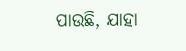ପାଉଛି, ଯାହା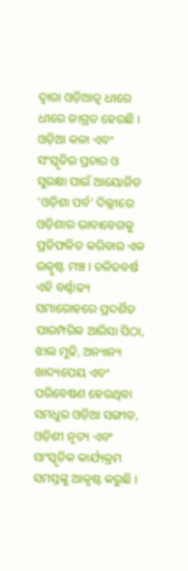ଦ୍ୱାରା ଓଡ଼ିଆତ୍ୱ ଧୀରେ ଧୀରେ ଜାଗ୍ରତ ହେଉଛି ।
ଓଡ଼ିଆ କଳା ଏବଂ ସଂସ୍କୃତିର ପ୍ରଚାର ଓ ସୁରକ୍ଷା ପାଇଁ ଆୟୋଜିତ ‘ଓଡ଼ିଶା ପର୍ବ’ ଦିଲ୍ଲୀରେ ଓଡ଼ିଶାର ଭାବାବେଗକୁ ପ୍ରତିଫଳିତ କରିବାର ଏକ ଉତ୍କୃଷ୍ଟ ମଞ୍ଚ । ଚଳିତବର୍ଷ ଏହି ବର୍ଣ୍ଣାଢ୍ୟ ସମାରୋହରେ ପ୍ରଦର୍ଶିତ ପାରମ୍ପରିକ ଆରିସା ପିଠା, ଝାଲ ମୁଢି, ଅନ୍ୟାନ୍ୟ ଖାଦ୍ୟପେୟ ଏବଂ ପରିବେଷଣ ହେଉଥିବା ସମଧୁର ଓଡ଼ିଆ ସଙ୍ଗୀତ, ଓଡ଼ିଶୀ ନୃତ୍ୟ ଏବଂ ସାଂସ୍କୃତିକ କାର୍ଯ୍ୟକ୍ରମ ସମସ୍ତଙ୍କୁ ଆକୃଷ୍ଟ କରୁଛି ।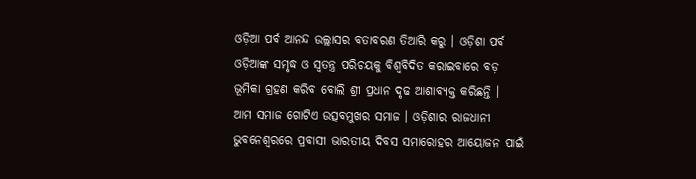ଓଡ଼ିଆ ପର୍ବ ଆନନ୍ଦ ଉଲ୍ଲାସର ବତାବରଣ ତିଆରି କରୁ । ଓଡ଼ିଶା ପର୍ବ ଓଡ଼ିଆଙ୍କ ସମୃଦ୍ଧ ଓ ସ୍ୱତନ୍ତ୍ର ପରିଚୟକୁ ବିଶ୍ୱବିଦିତ କରାଇବାରେ ବଡ଼ ଭୂମିକା ଗ୍ରହଣ କରିବ ବୋଲି ଶ୍ରୀ ପ୍ରଧାନ ଦୃଢ ଆଶାବ୍ୟକ୍ତ କରିଛନ୍ତି ।
ଆମ ସମାଜ ଗୋଟିଏ ଉତ୍ସବମୁଖର ସମାଜ । ଓଡ଼ିଶାର ରାଜଧାନୀ ଭୁବନେଶ୍ୱରରେ ପ୍ରବାସୀ ଭାରତୀୟ ଦିବସ ସମାରୋହର ଆୟୋଜନ ପାଇଁ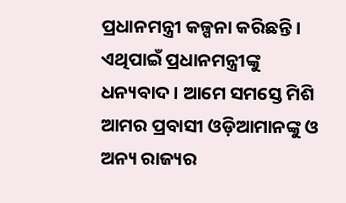ପ୍ରଧାନମନ୍ତ୍ରୀ କଳ୍ପନା କରିଛନ୍ତି । ଏଥିପାଇଁ ପ୍ରଧାନମନ୍ତ୍ରୀଙ୍କୁ ଧନ୍ୟବାଦ । ଆମେ ସମସ୍ତେ ମିଶି ଆମର ପ୍ରବାସୀ ଓଡ଼ିଆମାନଙ୍କୁ ଓ ଅନ୍ୟ ରାଜ୍ୟର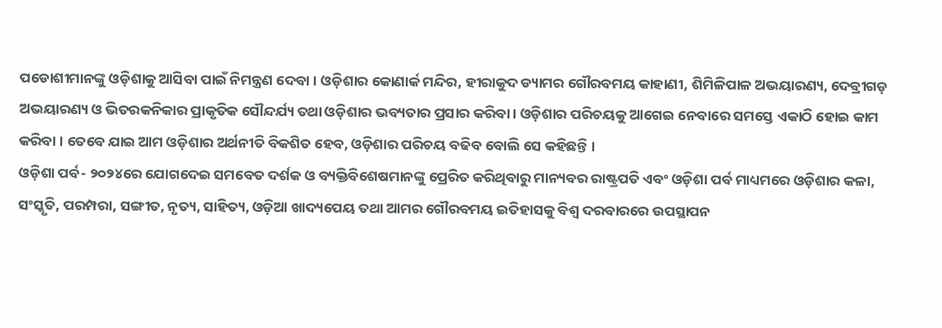ପଡୋଶୀମାନଙ୍କୁ ଓଡ଼ିଶାକୁ ଆସିବା ପାଇଁ ନିମନ୍ତ୍ରଣ ଦେବା । ଓଡ଼ିଶାର କୋଣାର୍କ ମନ୍ଦିର, ହୀରାକୁଦ ଡ୍ୟାମର ଗୌରବମୟ କାହାଣୀ, ଶିମିଳିପାଳ ଅଭୟାରଣ୍ୟ, ଦେବ୍ରୀଗଡ଼ ଅଭୟାରଣ୍ୟ ଓ ଭିତରକନିକାର ପ୍ରାକୃତିକ ସୌନ୍ଦର୍ଯ୍ୟ ତଥା ଓଡ଼ିଶାର ଭବ୍ୟତାର ପ୍ରସାର କରିବା । ଓଡ଼ିଶାର ପରିଚୟକୁ ଆଗେଇ ନେବାରେ ସମସ୍ତେ ଏକାଠି ହୋଇ କାମ କରିବା । ତେବେ ଯାଇ ଆମ ଓଡ଼ିଶାର ଅର୍ଥନୀତି ବିକଶିତ ହେବ, ଓଡ଼ିଶାର ପରିଚୟ ବଢିବ ବୋଲି ସେ କହିଛନ୍ତି ।
ଓଡ଼ିଶା ପର୍ବ- ୨୦୨୪ରେ ଯୋଗଦେଇ ସମବେତ ଦର୍ଶକ ଓ ବ୍ୟକ୍ତିବିଶେଷମାନଙ୍କୁ ପ୍ରେରିତ କରିଥିବାରୁ ମାନ୍ୟବର ରାଷ୍ଟ୍ରପତି ଏବଂ ଓଡ଼ିଶା ପର୍ବ ମାଧ୍ୟମରେ ଓଡ଼ିଶାର କଳା, ସଂସ୍କୃତି, ପରମ୍ପରା, ସଙ୍ଗୀତ, ନୃତ୍ୟ, ସାହିତ୍ୟ, ଓଡ଼ିଆ ଖାଦ୍ୟପେୟ ତଥା ଆମର ଗୌରବମୟ ଇତିହାସକୁ ବିଶ୍ୱ ଦରବାରରେ ଉପସ୍ଥାପନ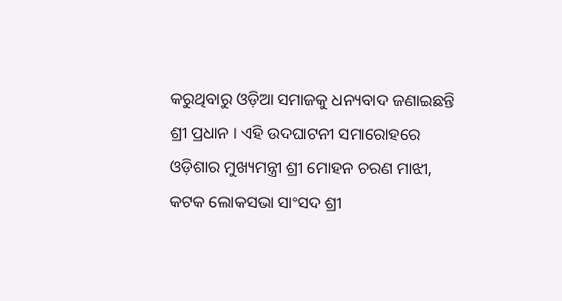କରୁଥିବାରୁ ଓଡ଼ିଆ ସମାଜକୁ ଧନ୍ୟବାଦ ଜଣାଇଛନ୍ତି ଶ୍ରୀ ପ୍ରଧାନ । ଏହି ଉଦଘାଟନୀ ସମାରୋହରେ ଓଡ଼ିଶାର ମୁଖ୍ୟମନ୍ତ୍ରୀ ଶ୍ରୀ ମୋହନ ଚରଣ ମାଝୀ, କଟକ ଲୋକସଭା ସାଂସଦ ଶ୍ରୀ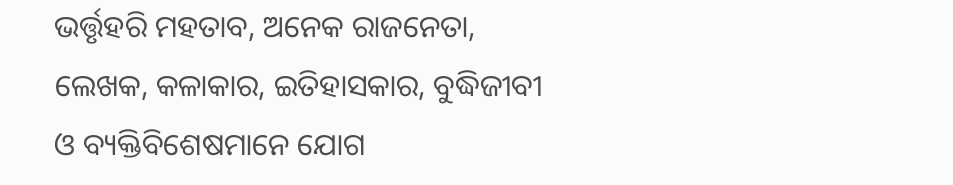ଭର୍ତ୍ତୃହରି ମହତାବ, ଅନେକ ରାଜନେତା, ଲେଖକ, କଳାକାର, ଇତିହାସକାର, ବୁଦ୍ଧିଜୀବୀ ଓ ବ୍ୟକ୍ତିବିଶେଷମାନେ ଯୋଗ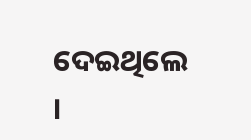ଦେଇଥିଲେ ।